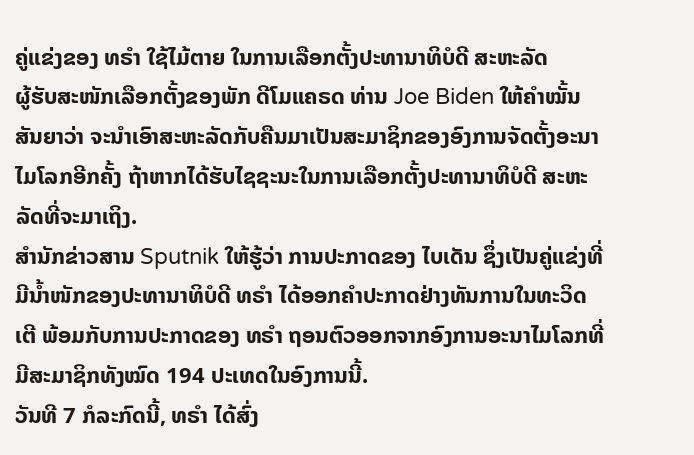ຄູ່ແຂ່ງຂອງ ທຣຳ ໃຊ້ໄມ້ຕາຍ ໃນການເລືອກຕັ້ງປະທານາທິບໍດີ ສະຫະລັດ
ຜູ້ຮັບສະໜັກເລືອກຕັ້ງຂອງພັກ ດີໂມແຄຣດ ທ່ານ Joe Biden ໃຫ້ຄຳໝັ້ນສັນຍາວ່າ ຈະນຳເອົາສະຫະລັດກັບຄືນມາເປັນສະມາຊິກຂອງອົງການຈັດຕັ້ງອະນາໄມໂລກອີກຄັ້ງ ຖ້າຫາກໄດ້ຮັບໄຊຊະນະໃນການເລືອກຕັ້ງປະທານາທິບໍດີ ສະຫະລັດທີ່ຈະມາເຖິງ.
ສຳນັກຂ່າວສານ Sputnik ໃຫ້ຮູ້ວ່າ ການປະກາດຂອງ ໄບເດັນ ຊຶ່ງເປັນຄູ່ແຂ່ງທີ່ມີນໍ້າໜັກຂອງປະທານາທິບໍດີ ທຣຳ ໄດ້ອອກຄຳປະກາດຢ່າງທັນການໃນທະວິດເຕີ ພ້ອມກັບການປະກາດຂອງ ທຣຳ ຖອນຕົວອອກຈາກອົງການອະນາໄມໂລກທີ່ມີສະມາຊິກທັງໝົດ 194 ປະເທດໃນອົງການນີ້.
ວັນທີ 7 ກໍລະກົດນີ້, ທຣຳ ໄດ້ສົ່ງ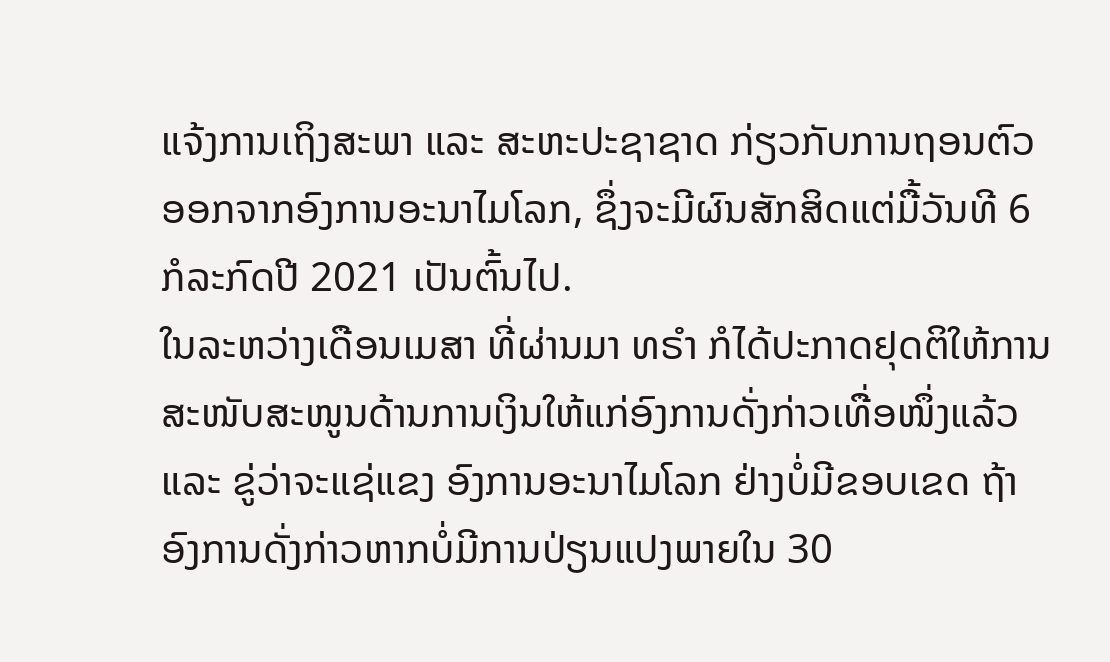ແຈ້ງການເຖິງສະພາ ແລະ ສະຫະປະຊາຊາດ ກ່ຽວກັບການຖອນຕົວອອກຈາກອົງການອະນາໄມໂລກ, ຊຶ່ງຈະມີຜົນສັກສິດແຕ່ມື້ວັນທີ 6 ກໍລະກົດປີ 2021 ເປັນຕົ້ນໄປ.
ໃນລະຫວ່າງເດືອນເມສາ ທີ່ຜ່ານມາ ທຣຳ ກໍໄດ້ປະກາດຢຸດຕິໃຫ້ການສະໜັບສະໜູນດ້ານການເງິນໃຫ້ແກ່ອົງການດັ່ງກ່າວເທື່ອໜຶ່ງແລ້ວ ແລະ ຂູ່ວ່າຈະແຊ່ແຂງ ອົງການອະນາໄມໂລກ ຢ່າງບໍ່ມີຂອບເຂດ ຖ້າ ອົງການດັ່ງກ່າວຫາກບໍ່ມີການປ່ຽນແປງພາຍໃນ 30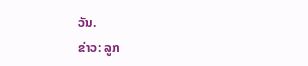ວັນ.
ຂ່າວ: ລູກ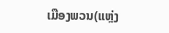ເມືອງພວນ(ແຫຼ່ງ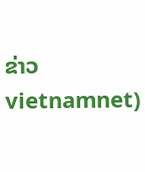ຂ່າວ vietnamnet)